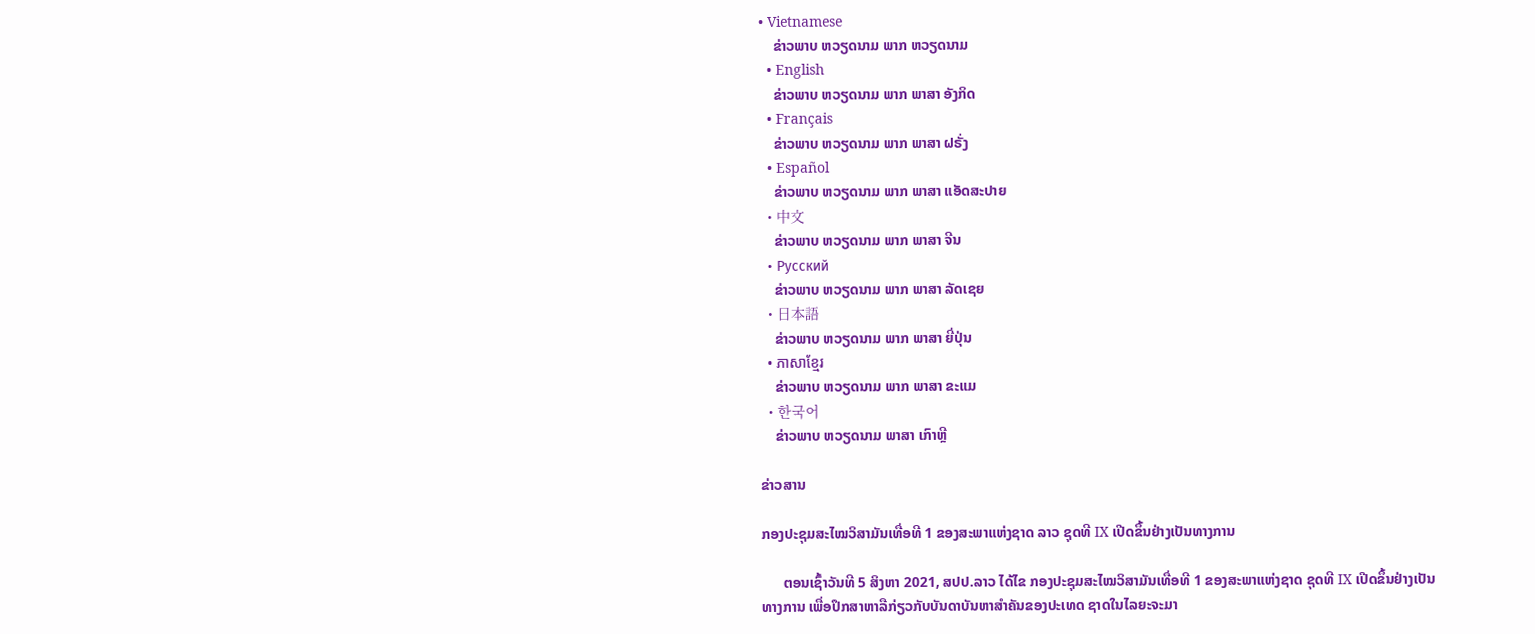• Vietnamese
    ຂ່າວພາບ ຫວຽດນາມ ພາກ ຫວຽດນາມ
  • English
    ຂ່າວພາບ ຫວຽດນາມ ພາກ ພາສາ ອັງກິດ
  • Français
    ຂ່າວພາບ ຫວຽດນາມ ພາກ ພາສາ ຝຣັ່ງ
  • Español
    ຂ່າວພາບ ຫວຽດນາມ ພາກ ພາສາ ແອັດສະປາຍ
  • 中文
    ຂ່າວພາບ ຫວຽດນາມ ພາກ ພາສາ ຈີນ
  • Русский
    ຂ່າວພາບ ຫວຽດນາມ ພາກ ພາສາ ລັດເຊຍ
  • 日本語
    ຂ່າວພາບ ຫວຽດນາມ ພາກ ພາສາ ຍີ່ປຸ່ນ
  • ភាសាខ្មែរ
    ຂ່າວພາບ ຫວຽດນາມ ພາກ ພາສາ ຂະແມ
  • 한국어
    ຂ່າວພາບ ຫວຽດນາມ ພາສາ ເກົາຫຼີ

ຂ່າວສານ

ກອງປະຊຸມສະໄໝວິສາມັນເທື່ອທີ 1 ຂອງສະພາແຫ່ງຊາດ ລາວ ຊຸດທີ IX ເປີດຂຶ້ນຢ່າງເປັນທາງການ

      ຕອນເຊົ້າວັນທີ 5 ສິງຫາ 2021, ສປປ.ລາວ ໄດ້ໄຂ ກອງປະຊຸມສະໄໝວິສາມັນເທື່ອທີ 1 ຂອງສະພາແຫ່ງຊາດ ຊຸດທີ IX ເປີດຂຶ້ນຢ່າງເປັນທາງການ ເພື່ອປຶກສາຫາລືກ່ຽວກັບບັນດາບັນຫາສຳຄັນຂອງປະເທດ ຊາດໃນໄລຍະຈະມາ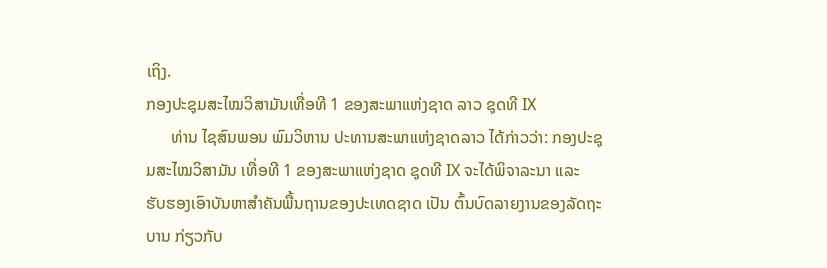ເຖິງ.
ກອງປະຊຸມສະໄໝວິສາມັນເທື່ອທີ 1 ຂອງສະພາແຫ່ງຊາດ ລາວ ຊຸດທີ IX
      ທ່ານ ໄຊສົນພອນ ພົມວິຫານ ປະທານສະພາແຫ່ງຊາດລາວ ໄດ້ກ່າວວ່າ: ກອງປະຊຸມສະໄໝວິສາມັນ ເທື່ອທີ 1 ຂອງສະພາແຫ່ງຊາດ ຊຸດທີ IX ຈະໄດ້ພິຈາລະນາ ແລະ ຮັບຮອງເອົາບັນຫາສຳຄັນພື້ນຖານຂອງປະເທດຊາດ ເປັນ ຕົ້ນບົດລາຍງານຂອງລັດຖະບານ ກ່ຽວກັບ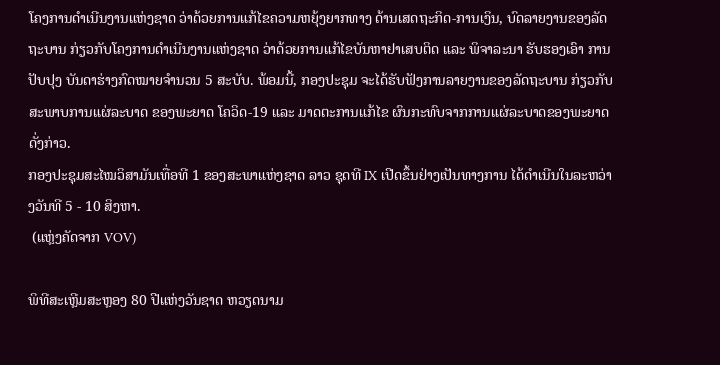ໂຄງການດຳເນີນງານແຫ່ງຊາດ ວ່າດ້ວຍການແກ້ໄຂຄວາມຫຍຸ້ງຍາກທາງ ດ້ານເສດຖະກິດ-ການເງິນ, ບົດລາຍງານຂອງລັດຖະບານ ກ່ຽວກັບໂຄງການດຳເນີນງານແຫ່ງຊາດ ວ່າດ້ວຍການແກ້ໄຂບັນຫາຢາເສບຕິດ ແລະ ພິຈາລະນາ ຮັບຮອງເອົາ ການປັບປຸງ ບັນດາຮ່າງກົດໝາຍຈໍານວນ 5 ສະບັບ. ພ້ອມນີ້, ກອງປະຊຸມ ຈະໄດ້ຮັບຟັງການລາຍງານຂອງລັດຖະບານ ກ່ຽວກັບສະພາບການແຜ່ລະບາດ ຂອງພະຍາດ ໂຄວິດ-19 ແລະ ມາດຕະການແກ້ໄຂ ຜົນກະທົບຈາກການແຜ່ລະບາດຂອງພະຍາດດັ່ງກ່າວ.
ກອງປະຊຸມສະໄໝວິສາມັນເທື່ອທີ 1 ຂອງສະພາແຫ່ງຊາດ ລາວ ຊຸດທີ IX ເປີດຂຶ້ນຢ່າງເປັນທາງການ ໄດ້ດຳເນີນໃນລະຫວ່າງວັນທີ 5 - 10 ສິງຫາ.
 (ແຫຼ່ງຄັດຈາກ VOV)

ພິທີສະເຫຼີມສະຫຼອງ 80 ປີແຫ່ງວັນຊາດ ຫວຽດນາມ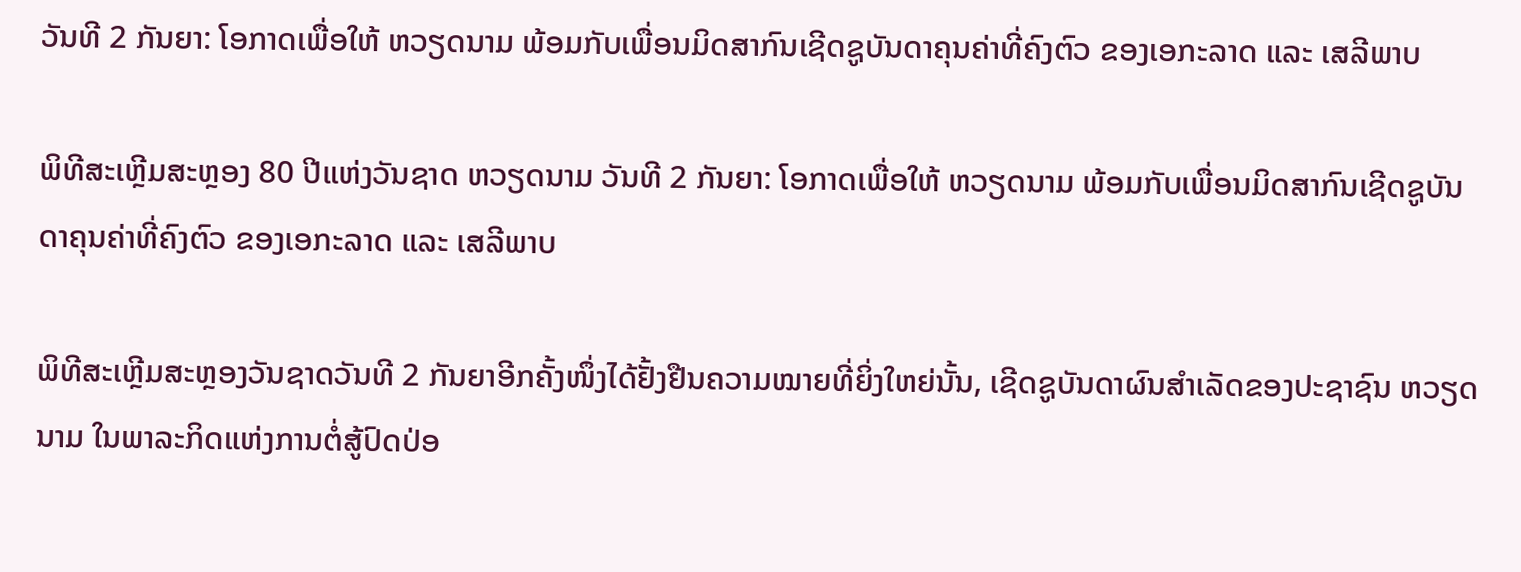ວັນທີ 2 ກັນຍາ: ໂອກາດເພື່ອໃຫ້ ຫວຽດນາມ ພ້ອມກັບເພື່ອນມິດສາກົນເຊີດຊູບັນດາຄຸນຄ່າທີ່ຄົງຕົວ ຂອງເອກະລາດ ແລະ ເສລີພາບ

ພິທີສະເຫຼີມສະຫຼອງ 80 ປີແຫ່ງວັນຊາດ ຫວຽດນາມ ວັນທີ 2 ກັນຍາ: ໂອກາດເພື່ອໃຫ້ ຫວຽດນາມ ພ້ອມກັບເພື່ອນມິດສາກົນເຊີດຊູບັນດາຄຸນຄ່າທີ່ຄົງຕົວ ຂອງເອກະລາດ ແລະ ເສລີພາບ

ພິທີສະເຫຼີມສະຫຼອງວັນຊາດວັນທີ 2 ກັນຍາອີກຄັ້ງໜຶ່ງໄດ້ຢັ້ງຢືນຄວາມໝາຍທີ່ຍິ່ງໃຫຍ່ນັ້ນ, ເຊີດຊູບັນດາຜົນສຳເລັດຂອງປະຊາຊົນ ຫວຽດນາມ ໃນພາລະກິດແຫ່ງການຕໍ່ສູ້ປົດປ່ອ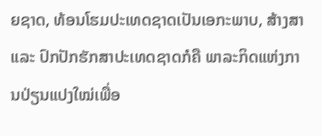ຍຊາດ, ທ້ອນໂຮມປະເທດຊາດເປັນເອກະພາບ, ສ້າງສາ ແລະ ປົກປັກຮັກສາປະເທດຊາດກໍຄື ພາລະກິດແຫ່ງການປ່ຽນແປງໃໝ່ເພື່ອ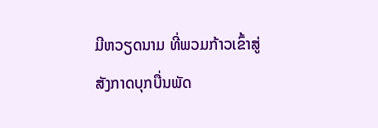ມີຫວຽດນາມ ທີ່ພວມກ້າວເຂົ້າສູ່ສັງກາດບຸກບື່ນພັດ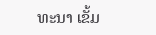ທະນາ ເຂັ້ມ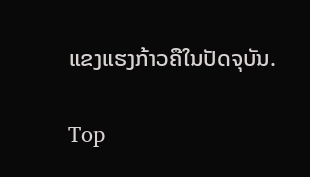ແຂງແຮງກ້າວຄືໃນປັດຈຸບັນ.

Top